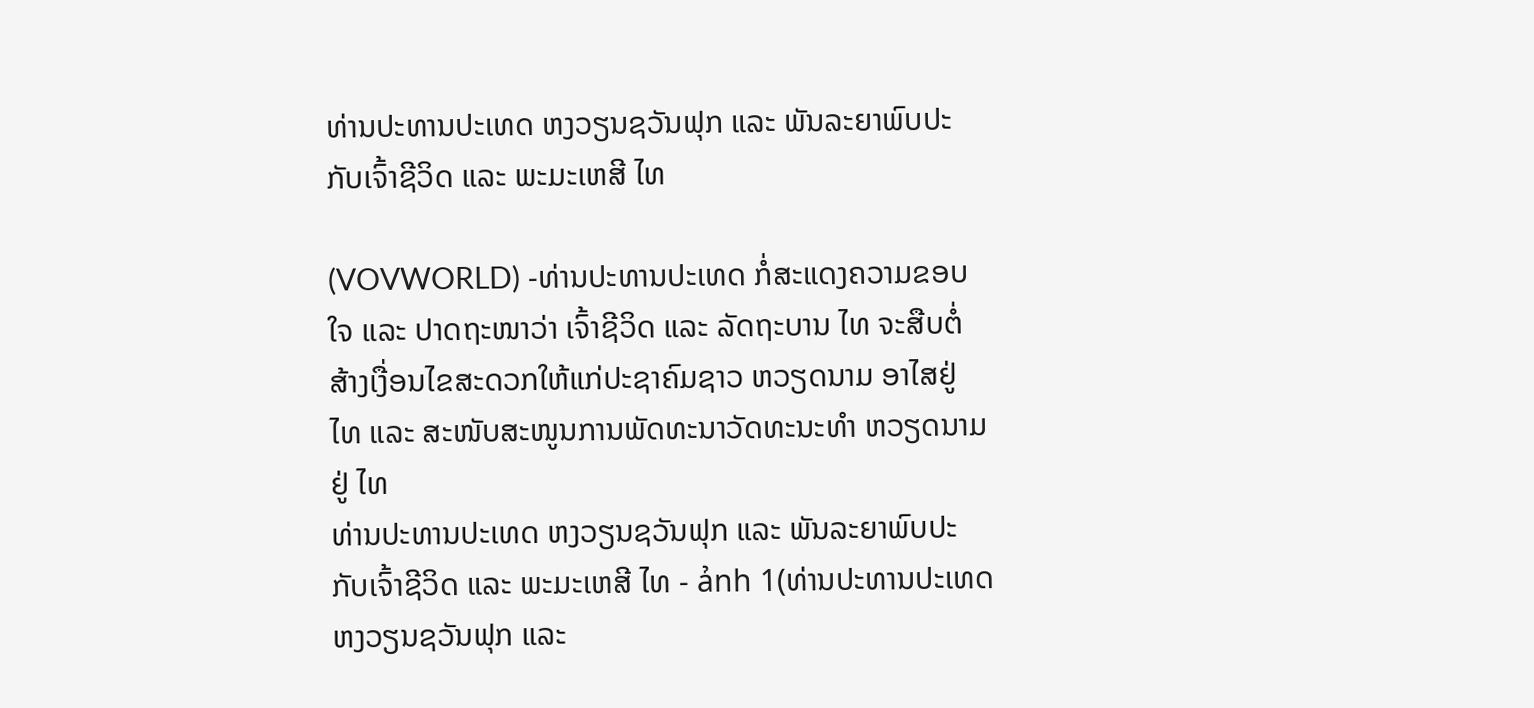ທ່ານປະທານປະເທດ ຫງວຽນຊວັນຟຸກ ແລະ ພັນລະຍາພົບປະກັບເຈົ້າຊີວິດ ແລະ ພະມະເຫສີ ໄທ

(VOVWORLD) -ທ່ານປະທານປະເທດ ກໍ່ສະແດງຄວາມຂອບໃຈ ແລະ ປາດຖະໜາວ່າ ເຈົ້າຊີວິດ ແລະ ລັດຖະບານ ໄທ ຈະສືບຕໍ່ສ້າງເງື່ອນໄຂສະດວກໃຫ້ແກ່ປະຊາຄົມຊາວ ຫວຽດນາມ ອາໄສຢູ່ ໄທ ແລະ ສະໜັບສະໜູນການພັດທະນາວັດທະນະທຳ ຫວຽດນາມ ຢູ່ ໄທ
ທ່ານປະທານປະເທດ ຫງວຽນຊວັນຟຸກ ແລະ ພັນລະຍາພົບປະກັບເຈົ້າຊີວິດ ແລະ ພະມະເຫສີ ໄທ - ảnh 1(ທ່ານປະທານປະເທດ ຫງວຽນຊວັນຟຸກ ແລະ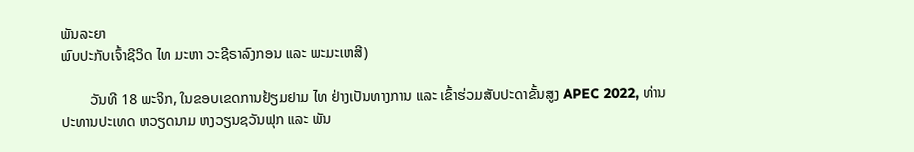ພັນລະຍາ
ພົບປະກັບເຈົ້າຊີວິດ ໄທ ມະຫາ ວະຊີຣາລົງກອນ ແລະ ພະມະເຫສີ)

        ວັນທີ 18 ພະຈິກ, ໃນຂອບເຂດການຢ້ຽມຢາມ ໄທ ຢ່າງເປັນທາງການ ແລະ ເຂົ້າຮ່ວມສັບປະດາຂັ້ນສູງ APEC 2022, ທ່ານປະທານປະເທດ ຫວຽດນາມ ຫງວຽນຊວັນຟຸກ ແລະ ພັນ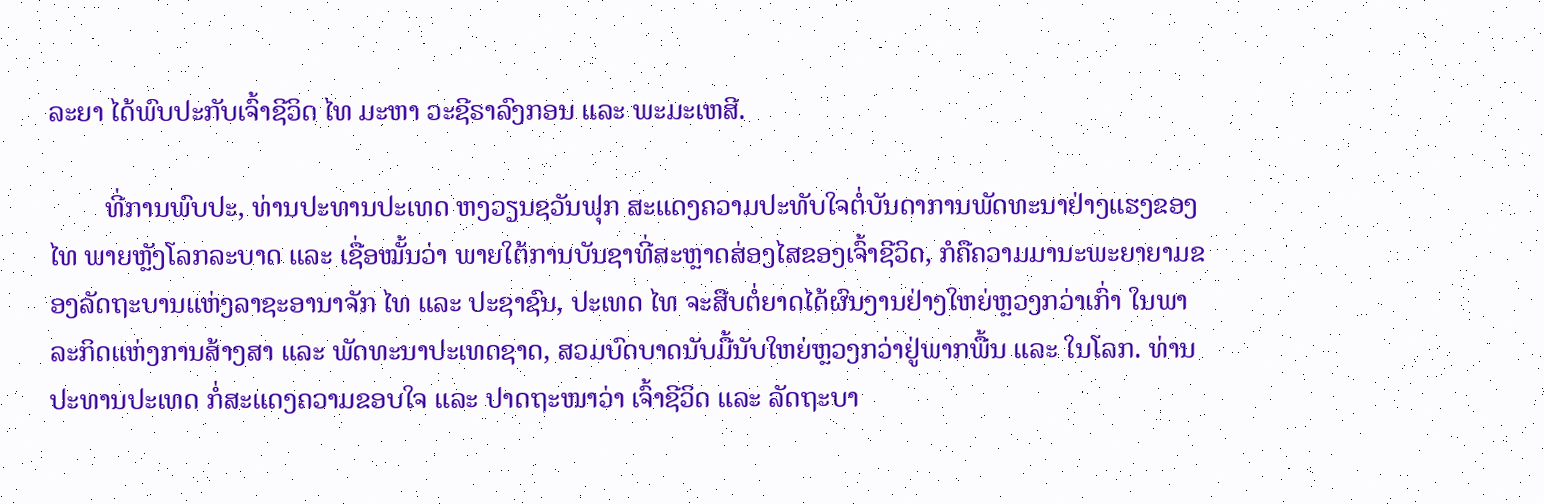ລະຍາ ໄດ້ພົບປະກັບເຈົ້າຊີວິດ ໄທ ມະຫາ ວະຊີຣາລົງກອນ ແລະ ພະມະເຫສີ.

        ທີ່ການພົບປະ, ທ່ານປະທານປະເທດ ຫງວຽນຊວັນຟຸກ ສະແດງຄວາມປະທັບໃຈຕໍ່ບັນດາການພັດທະນາຢ່າງແຮງຂອງ ໄທ ພາຍຫຼັງໂລກລະບາດ ແລະ ເຊື່ອໝັ້ນວ່າ ພາຍໃຕ້ການບັນຊາທີ່ສະຫຼາດສ່ອງໄສຂອງເຈົ້າຊີວິດ, ກໍຄືຄວາມມານະພະຍາຍາມຂອງລັດຖະບານແຫ່ງລາຊະອານາຈັກ ໄທ ແລະ ປະຊາຊົນ, ປະເທດ ໄທ ຈະສືບຕໍ່ຍາດໄດ້ຜົນງານຢ່າງໃຫຍ່ຫຼວງກວ່າເກົ່າ ໃນພາລະກິດແຫ່ງການສ້າງສາ ແລະ ພັດທະນາປະເທດຊາດ, ສວມບົດບາດນັບມື້ນັບໃຫຍ່ຫຼວງກວ່າຢູ່ພາກພື້ນ ແລະ ໃນໂລກ. ທ່ານປະທານປະເທດ ກໍ່ສະແດງຄວາມຂອບໃຈ ແລະ ປາດຖະໜາວ່າ ເຈົ້າຊີວິດ ແລະ ລັດຖະບາ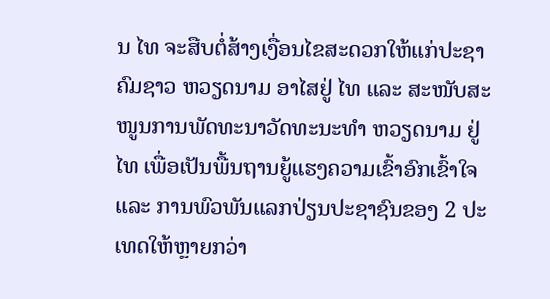ນ ໄທ ຈະສືບຕໍ່ສ້າງເງື່ອນໄຂສະດວກໃຫ້ແກ່ປະຊາຄົມຊາວ ຫວຽດນາມ ອາໄສຢູ່ ໄທ ແລະ ສະໜັບສະໜູນການພັດທະນາວັດທະນະທຳ ຫວຽດນາມ ຢູ່ ໄທ ເພື່ອເປັນພື້ນຖານຍູ້ແຮງຄວາມເຂົ້າອົກເຂົ້າໃຈ ແລະ ການພົວພັນແລກປ່ຽນປະຊາຊົນຂອງ 2 ປະເທດໃຫ້ຫຼາຍກວ່າ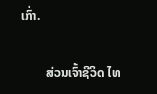ເກົ່າ.

        ສ່ວນເຈົ້າຊີວິດ ໄທ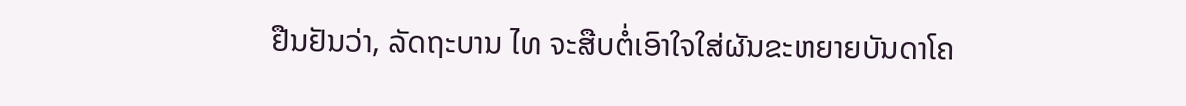ຢືນຢັນວ່າ, ລັດຖະບານ ໄທ ຈະສືບຕໍ່ເອົາໃຈໃສ່ຜັນຂະຫຍາຍບັນດາໂຄ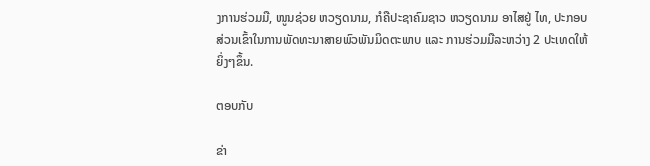ງການຮ່ວມມື, ໜູນຊ່ວຍ ຫວຽດນາມ, ກໍຄືປະຊາຄົມຊາວ ຫວຽດນາມ ອາໄສຢູ່ ໄທ, ປະກອບສ່ວນເຂົ້າໃນການພັດທະນາສາຍພົວພັນມິດຕະພາບ ແລະ ການຮ່ວມມືລະຫວ່າງ 2 ປະເທດໃຫ້ຍິ່ງໆຂຶ້ນ.

ຕອບກັບ

ຂ່າ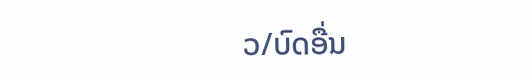ວ/ບົດອື່ນ